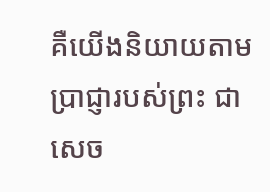គឺយើងនិយាយតាមប្រាជ្ញារបស់ព្រះ ជាសេច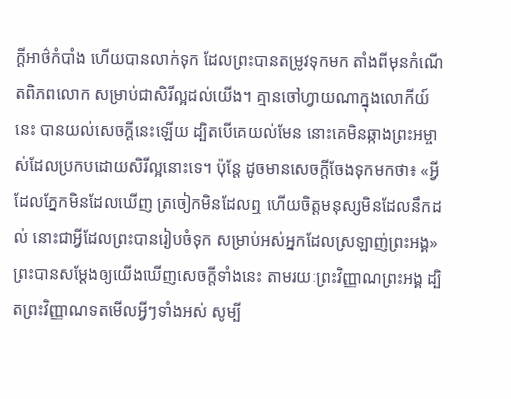ក្តីអាថ៌កំបាំង ហើយបានលាក់ទុក ដែលព្រះបានតម្រូវទុកមក តាំងពីមុនកំណើតពិភពលោក សម្រាប់ជាសិរីល្អដល់យើង។ គ្មានចៅហ្វាយណាក្នុងលោកីយ៍នេះ បានយល់សេចក្តីនេះឡើយ ដ្បិតបើគេយល់មែន នោះគេមិនឆ្កាងព្រះអម្ចាស់ដែលប្រកបដោយសិរីល្អនោះទេ។ ប៉ុន្តែ ដូចមានសេចក្តីចែងទុកមកថា៖ «អ្វីដែលភ្នែកមិនដែលឃើញ ត្រចៀកមិនដែលឮ ហើយចិត្តមនុស្សមិនដែលនឹកដល់ នោះជាអ្វីដែលព្រះបានរៀបចំទុក សម្រាប់អស់អ្នកដែលស្រឡាញ់ព្រះអង្គ» ព្រះបានសម្ដែងឲ្យយើងឃើញសេចក្តីទាំងនេះ តាមរយៈព្រះវិញ្ញាណព្រះអង្គ ដ្បិតព្រះវិញ្ញាណទតមើលអ្វីៗទាំងអស់ សូម្បី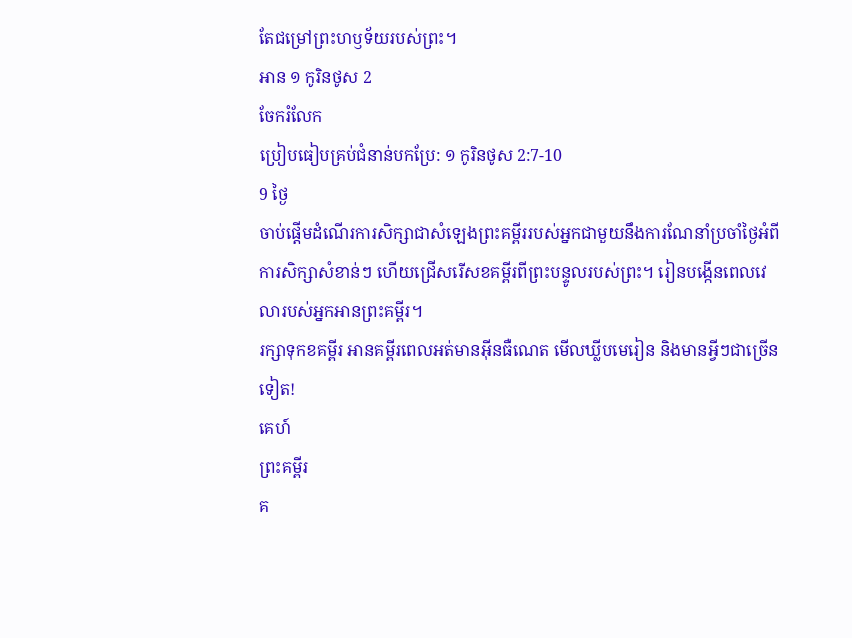តែជម្រៅព្រះហឫទ័យរបស់ព្រះ។
អាន ១ កូរិនថូស 2
ចែករំលែក
ប្រៀបធៀបគ្រប់ជំនាន់បកប្រែ: ១ កូរិនថូស 2:7-10
9 ថ្ងៃ
ចាប់ផ្តើមដំណើរការសិក្សាជាសំឡេងព្រះគម្ពីររបស់អ្នកជាមួយនឹងការណែនាំប្រចាំថ្ងៃអំពីការសិក្សាសំខាន់ៗ ហើយជ្រើសរើសខគម្ពីរពីព្រះបន្ទូលរបស់ព្រះ។ រៀនបង្កើនពេលវេលារបស់អ្នកអានព្រះគម្ពីរ។
រក្សាទុកខគម្ពីរ អានគម្ពីរពេលអត់មានអ៊ីនធឺណេត មើលឃ្លីបមេរៀន និងមានអ្វីៗជាច្រើនទៀត!
គេហ៍
ព្រះគម្ពីរ
គ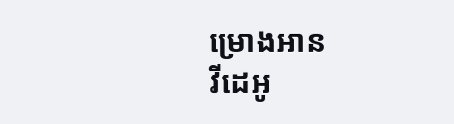ម្រោងអាន
វីដេអូ